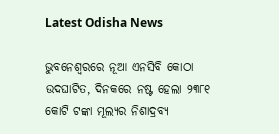Latest Odisha News

ଭୁବନେଶ୍ୱରରେ ନୂଆ ଏନସିବି କୋଠା ଉଦଘାଟିତ, ଦିନକରେ ନଷ୍ଟ ହେଲା ୨୩୮୧ କୋଟି ଟଙ୍କା ମୂଲ୍ୟର ନିଶାଦ୍ରବ୍ୟ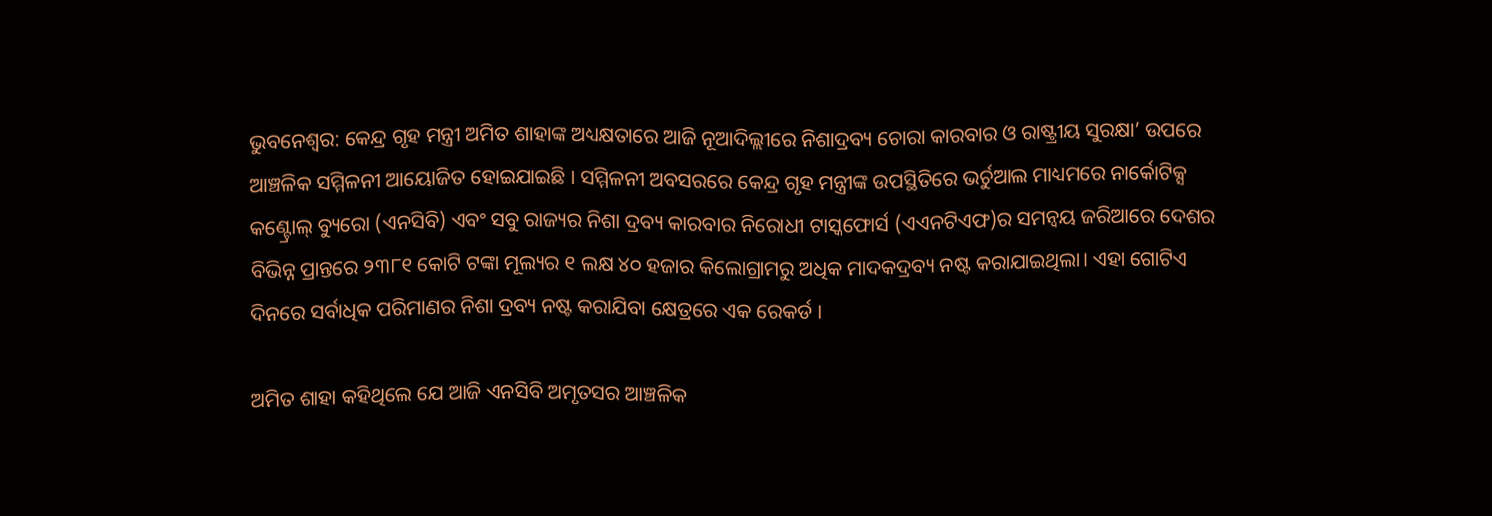ଭୁବନେଶ୍ୱର: କେନ୍ଦ୍ର ଗୃହ ମନ୍ତ୍ରୀ ଅମିତ ଶାହାଙ୍କ ଅଧ୍ୟକ୍ଷତାରେ ଆଜି ନୂଆଦିଲ୍ଲୀରେ ନିଶାଦ୍ରବ୍ୟ ଚୋରା କାରବାର ଓ ରାଷ୍ଟ୍ରୀୟ ସୁରକ୍ଷା’ ଉପରେ ଆଞ୍ଚଳିକ ସମ୍ମିଳନୀ ଆୟୋଜିତ ହୋଇଯାଇଛି । ସମ୍ମିଳନୀ ଅବସରରେ କେନ୍ଦ୍ର ଗୃହ ମନ୍ତ୍ରୀଙ୍କ ଉପସ୍ଥିତିରେ ଭର୍ଚୁଆଲ ମାଧ୍ୟମରେ ନାର୍କୋଟିକ୍ସ କଣ୍ଟ୍ରୋଲ୍‌ ବ୍ୟୁରୋ (ଏନସିବି) ଏବଂ ସବୁ ରାଜ୍ୟର ନିଶା ଦ୍ରବ୍ୟ କାରବାର ନିରୋଧୀ ଟାସ୍କଫୋର୍ସ (ଏଏନଟିଏଫ)ର ସମନ୍ୱୟ ଜରିଆରେ ଦେଶର ବିଭିନ୍ନ ପ୍ରାନ୍ତରେ ୨୩୮୧ କୋଟି ଟଙ୍କା ମୂଲ୍ୟର ୧ ଲକ୍ଷ ୪୦ ହଜାର କିଲୋଗ୍ରାମରୁ ଅଧିକ ମାଦକଦ୍ରବ୍ୟ ନଷ୍ଟ କରାଯାଇଥିଲା। ଏହା ଗୋଟିଏ ଦିନରେ ସର୍ବାଧିକ ପରିମାଣର ନିଶା ଦ୍ରବ୍ୟ ନଷ୍ଟ କରାଯିବା କ୍ଷେତ୍ରରେ ଏକ ରେକର୍ଡ ।

ଅମିତ ଶାହା କହିଥିଲେ ଯେ ଆଜି ଏନସିବି ଅମୃତସର ଆଞ୍ଚଳିକ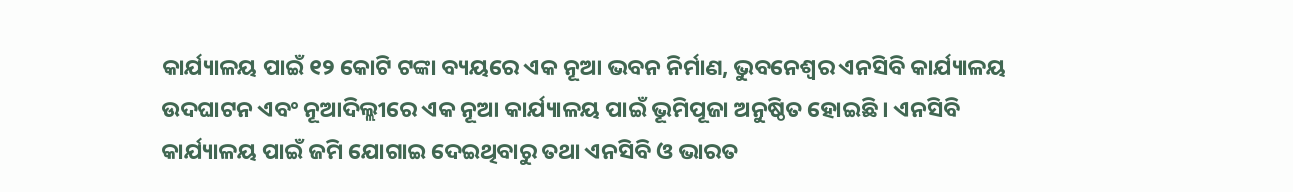କାର୍ଯ୍ୟାଳୟ ପାଇଁ ୧୨ କୋଟି ଟଙ୍କା ବ୍ୟୟରେ ଏକ ନୂଆ ଭବନ ନିର୍ମାଣ, ଭୁବନେଶ୍ୱର ଏନସିବି କାର୍ଯ୍ୟାଳୟ ଉଦଘାଟନ ଏବଂ ନୂଆଦିଲ୍ଲୀରେ ଏକ ନୂଆ କାର୍ଯ୍ୟାଳୟ ପାଇଁ ଭୂମିପୂଜା ଅନୁଷ୍ଠିତ ହୋଇଛି । ଏନସିବି କାର୍ଯ୍ୟାଳୟ ପାଇଁ ଜମି ଯୋଗାଇ ଦେଇଥିବାରୁ ତଥା ଏନସିବି ଓ ଭାରତ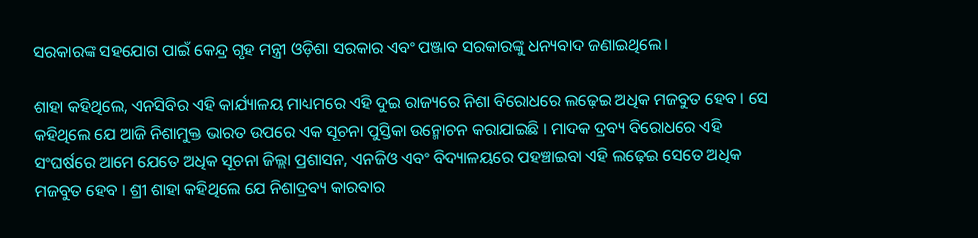ସରକାରଙ୍କ ସହଯୋଗ ପାଇଁ କେନ୍ଦ୍ର ଗୃହ ମନ୍ତ୍ରୀ ଓଡ଼ିଶା ସରକାର ଏବଂ ପଞ୍ଜାବ ସରକାରଙ୍କୁ ଧନ୍ୟବାଦ ଜଣାଇଥିଲେ।

ଶାହା କହିଥିଲେ, ଏନସିବିର ଏହି କାର୍ଯ୍ୟାଳୟ ମାଧ୍ୟମରେ ଏହି ଦୁଇ ରାଜ୍ୟରେ ନିଶା ବିରୋଧରେ ଲଢ଼େଇ ଅଧିକ ମଜବୁତ ହେବ । ସେ କହିଥିଲେ ଯେ ଆଜି ନିଶାମୁକ୍ତ ଭାରତ ଉପରେ ଏକ ସୂଚନା ପୁସ୍ତିକା ଉନ୍ମୋଚନ କରାଯାଇଛି । ମାଦକ ଦ୍ରବ୍ୟ ବିରୋଧରେ ଏହି ସଂଘର୍ଷରେ ଆମେ ଯେତେ ଅଧିକ ସୂଚନା ଜିଲ୍ଲା ପ୍ରଶାସନ, ଏନଜିଓ ଏବଂ ବିଦ୍ୟାଳୟରେ ପହଞ୍ଚାଇବା ଏହି ଲଢ଼େଇ ସେତେ ଅଧିକ ମଜବୁତ ହେବ । ଶ୍ରୀ ଶାହା କହିଥିଲେ ଯେ ନିଶାଦ୍ରବ୍ୟ କାରବାର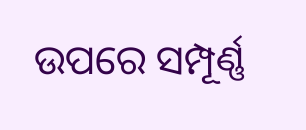ଉପରେ ସମ୍ପୂର୍ଣ୍ଣ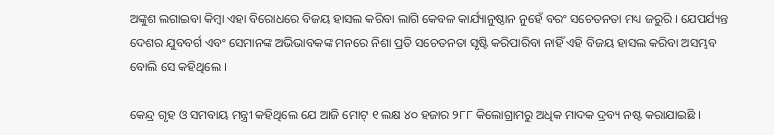ଅଙ୍କୁଶ ଲଗାଇବା କିମ୍ବା ଏହା ବିରୋଧରେ ବିଜୟ ହାସଲ କରିବା ଲାଗି କେବଳ କାର୍ଯ୍ୟାନୁଷ୍ଠାନ ନୁହେଁ ବରଂ ସଚେତନତା ମଧ୍ୟ ଜରୁରି । ଯେପର୍ଯ୍ୟନ୍ତ ଦେଶର ଯୁବବର୍ଗ ଏବଂ ସେମାନଙ୍କ ଅଭିଭାବକଙ୍କ ମନରେ ନିଶା ପ୍ରତି ସଚେତନତା ସୃଷ୍ଟି କରିପାରିବା ନାହିଁ ଏହି ବିଜୟ ହାସଲ କରିବା ଅସମ୍ଭବ ବୋଲି ସେ କହିଥିଲେ ।

କେନ୍ଦ୍ର ଗୃହ ଓ ସମବାୟ ମନ୍ତ୍ରୀ କହିଥିଲେ ଯେ ଆଜି ମୋଟ୍‌ ୧ ଲକ୍ଷ ୪୦ ହଜାର ୨୮୮ କିଲୋଗ୍ରାମରୁ ଅଧିକ ମାଦକ ଦ୍ରବ୍ୟ ନଷ୍ଟ କରାଯାଇଛି ।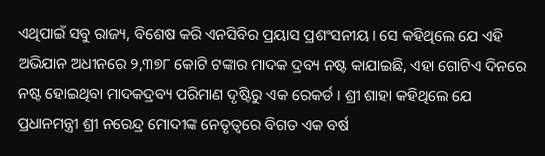ଏଥିପାଇଁ ସବୁ ରାଜ୍ୟ, ବିଶେଷ କରି ଏନସିବିର ପ୍ରୟାସ ପ୍ରଶଂସନୀୟ। ସେ କହିଥିଲେ ଯେ ଏହି ଅଭିଯାନ ଅଧୀନରେ ୨,୩୭୮ କୋଟି ଟଙ୍କାର ମାଦକ ଦ୍ରବ୍ୟ ନଷ୍ଟ କାଯାଇଛି, ଏହା ଗୋଟିଏ ଦିନରେ ନଷ୍ଟ ହୋଇଥିବା ମାଦକଦ୍ରବ୍ୟ ପରିମାଣ ଦୃଷ୍ଟିରୁ ଏକ ରେକର୍ଡ । ଶ୍ରୀ ଶାହା କହିଥିଲେ ଯେ ପ୍ରଧାନମନ୍ତ୍ରୀ ଶ୍ରୀ ନରେନ୍ଦ୍ର ମୋଦୀଙ୍କ ନେତୃତ୍ୱରେ ବିଗତ ଏକ ବର୍ଷ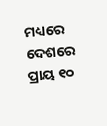ମଧ୍ୟରେ ଦେଶରେ ପ୍ରାୟ ୧୦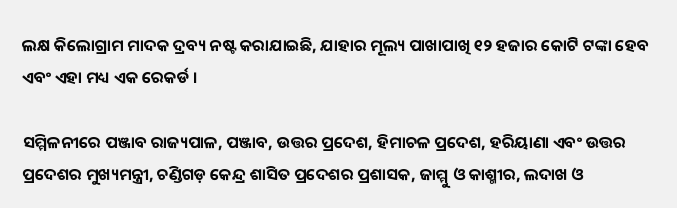ଲକ୍ଷ କିଲୋଗ୍ରାମ ମାଦକ ଦ୍ରବ୍ୟ ନଷ୍ଟ କରାଯାଇଛି, ଯାହାର ମୂଲ୍ୟ ପାଖାପାଖି ୧୨ ହଜାର କୋଟି ଟଙ୍କା ହେବ ଏବଂ ଏହା ମଧ୍ୟ ଏକ ରେକର୍ଡ ।

ସମ୍ମିଳନୀରେ ପଞ୍ଜାବ ରାଜ୍ୟପାଳ, ପଞ୍ଜାବ, ଉତ୍ତର ପ୍ରଦେଶ, ହିମାଚଳ ପ୍ରଦେଶ, ହରିୟାଣା ଏବଂ ଉତ୍ତର ପ୍ରଦେଶର ମୁଖ୍ୟମନ୍ତ୍ରୀ, ଚଣ୍ଡିଗଡ଼ କେନ୍ଦ୍ର ଶାସିତ ପ୍ରଦେଶର ପ୍ରଶାସକ, ଜାମ୍ମୁ ଓ କାଶ୍ମୀର, ଲଦାଖ ଓ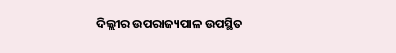ଦିଲ୍ଲୀର ଉପରାଜ୍ୟପାଳ ଉପସ୍ଥିତ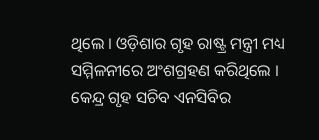ଥିଲେ । ଓଡ଼ିଶାର ଗୃହ ରାଷ୍ଟ୍ର ମନ୍ତ୍ରୀ ମଧ୍ୟ ସମ୍ମିଳନୀରେ ଅଂଶଗ୍ରହଣ କରିଥିଲେ । କେନ୍ଦ୍ର ଗୃହ ସଚିବ ଏନସିବିର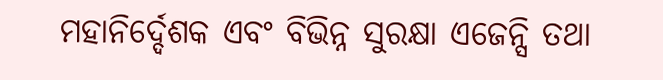ମହାନିର୍ଦ୍ଦେଶକ ଏବଂ ବିଭିନ୍ନ ସୁରକ୍ଷା ଏଜେନ୍ସି ତଥା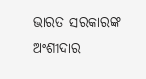ଭାରତ ସରକାରଙ୍କ ଅଂଶୀଦାର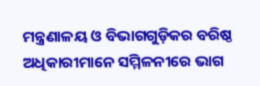ମନ୍ତ୍ରଣାଳୟ ଓ ବିଭାଗଗୁଡ଼ିକର ବରିଷ୍ଠ ଅଧିକାରୀମାନେ ସମ୍ମିଳନୀରେ ଭାଗ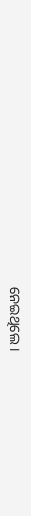ନେଇଥିଲେ ।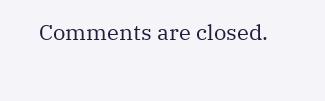Comments are closed.